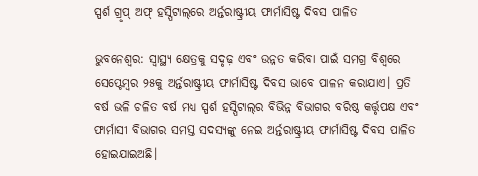ସ୍ପର୍ଶ ଗ୍ରୃପ୍ ଅଫ୍ ହସ୍ପିଟାଲ୍‌ରେ ଅର୍ନ୍ତରାଷ୍ଟ୍ରୀୟ ଫାର୍ମାସିଷ୍ଟ ଦିବସ ପାଳିତ

ଭୁବନେଶ୍ୱର: ସ୍ୱାସ୍ଥ୍ୟ କ୍ଷେତ୍ରକୁ ସଦୃଢ଼ ଏବଂ ଉନ୍ନତ କରିବା ପାଇଁ ସମଗ୍ର ବିଶ୍ୱରେ ସେପ୍ଟେମ୍ବର ୨୫କୁ ଅର୍ନ୍ତରାଷ୍ଟ୍ରୀୟ ଫାର୍ମାସିଷ୍ଟ ଦିବସ ଭାବେ ପାଳନ କରାଯାଏ। ପ୍ରତି ବର୍ଷ ଭଳି ଚଳିତ ବର୍ଷ ମଧ୍ୟ ସ୍ପର୍ଶ ହସ୍ପିଟାଲ୍‌ର ବିଭିନ୍ନ ବିଭାଗର ବରିଷ୍ଠ କର୍ତ୍ତୃପକ୍ଷ ଏବଂ ଫାର୍ମାସୀ ବିଭାଗର ସମସ୍ତ ସଦସ୍ୟଙ୍କୁ ନେଇ ଅର୍ନ୍ତରାଷ୍ଟ୍ରୀୟ ଫାର୍ମାସିଷ୍ଟ ଦିବସ ପାଳିତ ହୋଇଯାଇଅଛି।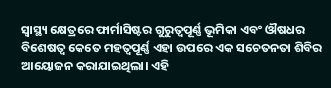ସ୍ୱାସ୍ଥ୍ୟ କ୍ଷେତ୍ରରେ ଫାର୍ମାସିଷ୍ଟର ଗୁରୁତ୍ୱପୂର୍ଣ୍ଣ ଭୂମିକା ଏବଂ ଔଷଧର ବିଶେଷତ୍ୱ କେତେ ମହତ୍ୱପୂର୍ଣ୍ଣ ଏହା ଉପରେ ଏକ ସଚେତନତା ଶିବିର ଆୟୋଜନ କରାଯାଇଥିଲା। ଏହି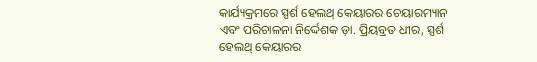କାର୍ଯ୍ୟକ୍ରମରେ ସ୍ପର୍ଶ ହେଲଥ୍ କେୟାରର ଚେୟାରମ୍ୟାନ ଏବଂ ପରିଚାଳନା ନିର୍ଦ୍ଦେଶକ ଡ଼ା. ପ୍ରିୟବ୍ରତ ଧୀର, ସ୍ପର୍ଶ ହେଲଥ୍ କେୟାରର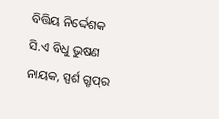ବିତ୍ତିୟ ନିର୍ଦ୍ଦେଶକ ସି.ଏ ବିଧୁ ଭୁଷଣ ନାୟକ, ସ୍ପର୍ଶ ଗ୍ରୃପ୍‌ର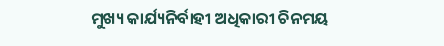ମୁଖ୍ୟ କାର୍ଯ୍ୟନିର୍ବାହୀ ଅଧିକାରୀ ଚିନମୟ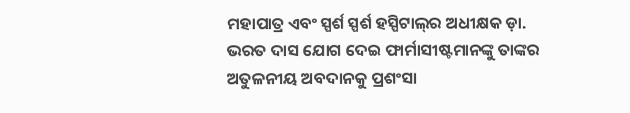ମହାପାତ୍ର ଏବଂ ସ୍ପର୍ଶ ସ୍ପର୍ଶ ହସ୍ପିଟାଲ୍‌ର ଅଧୀକ୍ଷକ ଡ଼ା. ଭରତ ଦାସ ଯୋଗ ଦେଇ ଫାର୍ମାସୀଷ୍ଟମାନଙ୍କୁ ତାଙ୍କର ଅତୁଳନୀୟ ଅବଦାନକୁ ପ୍ରଶଂସା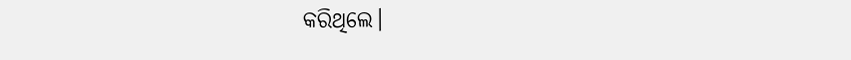କରିଥିଲେ।